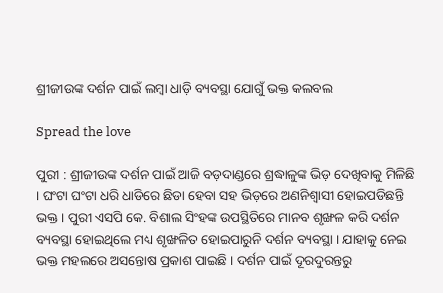ଶ୍ରୀଜୀଉଙ୍କ ଦର୍ଶନ ପାଇଁ ଲମ୍ବା ଧାଡ଼ି ବ୍ୟବସ୍ଥା ଯୋଗୁଁ ଭକ୍ତ କଲବଲ

Spread the love

ପୁରୀ : ଶ୍ରୀଜୀଉଙ୍କ ଦର୍ଶନ ପାଇଁ ଆଜି ବଡ଼ଦାଣ୍ଡରେ ଶ୍ରଦ୍ଧାଳୁଙ୍କ ଭିଡ଼ ଦେଖିବାକୁ ମିଳିଛି । ଘଂଟା ଘଂଟା ଧରି ଧାଡିରେ ଛିଡା ହେବା ସହ ଭିଡ଼ରେ ଅଣନିଶ୍ୱାସୀ ହୋଇପଡିଛନ୍ତି ଭକ୍ତ । ପୁରୀ ଏସପି କେ. ବିଶାଲ ସିଂହଙ୍କ ଉପସ୍ଥିତିରେ ମାନବ ଶୃଙ୍ଖଳ କରି ଦର୍ଶନ ବ୍ୟବସ୍ଥା ହୋଇଥିଲେ ମଧ୍ୟ ଶୃଙ୍ଖଳିତ ହୋଇପାରୁନି ଦର୍ଶନ ବ୍ୟବସ୍ଥା । ଯାହାକୁ ନେଇ ଭକ୍ତ ମହଲରେ ଅସନ୍ତୋଷ ପ୍ରକାଶ ପାଇଛି । ଦର୍ଶନ ପାଇଁ ଦୂରଦୁରନ୍ତରୁ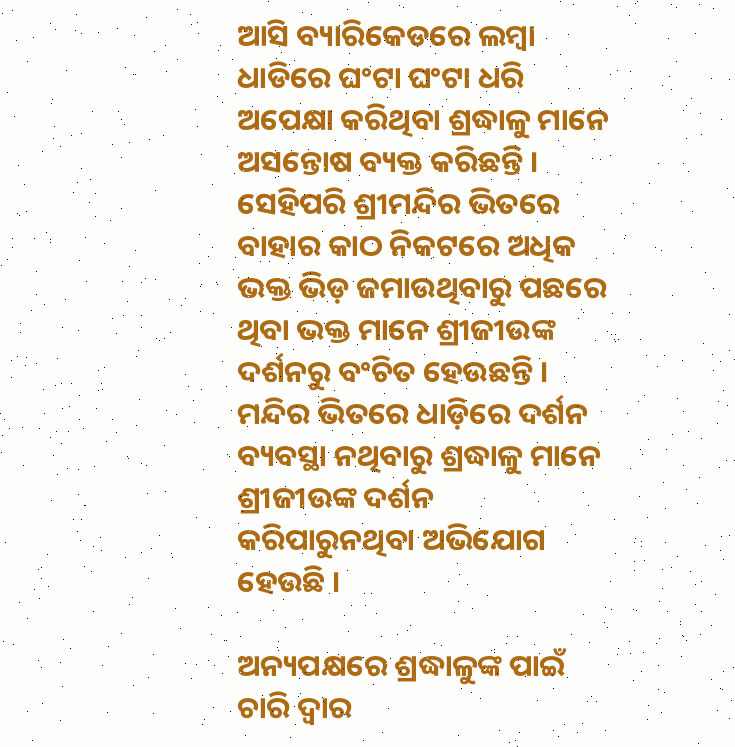ଆସି ବ୍ୟାରିକେଡରେ ଲମ୍ବା ଧାଡିରେ ଘଂଟା ଘଂଟା ଧରି ଅପେକ୍ଷା କରିଥିବା ଶ୍ରଦ୍ଧାଳୁ ମାନେ ଅସନ୍ତୋଷ ବ୍ୟକ୍ତ କରିଛନ୍ତି । ସେହିପରି ଶ୍ରୀମନ୍ଦିର ଭିତରେ ବାହାର କାଠ ନିକଟରେ ଅଧିକ ଭକ୍ତ ଭିଡ଼ ଜମାଉଥିବାରୁ ପଛରେ ଥିବା ଭକ୍ତ ମାନେ ଶ୍ରୀଜୀଉଙ୍କ ଦର୍ଶନରୁ ବଂଚିତ ହେଉଛନ୍ତି । ମନ୍ଦିର ଭିତରେ ଧାଡ଼ିରେ ଦର୍ଶନ ବ୍ୟବସ୍ଥା ନଥିବାରୁ ଶ୍ରଦ୍ଧାଳୁ ମାନେ ଶ୍ରୀଜୀଉଙ୍କ ଦର୍ଶନ କରିପାରୁନଥିବା ଅଭିଯୋଗ ହେଉଛି ।

ଅନ୍ୟପକ୍ଷରେ ଶ୍ରଦ୍ଧାଳୁଙ୍କ ପାଇଁ ଚାରି ଦ୍ୱାର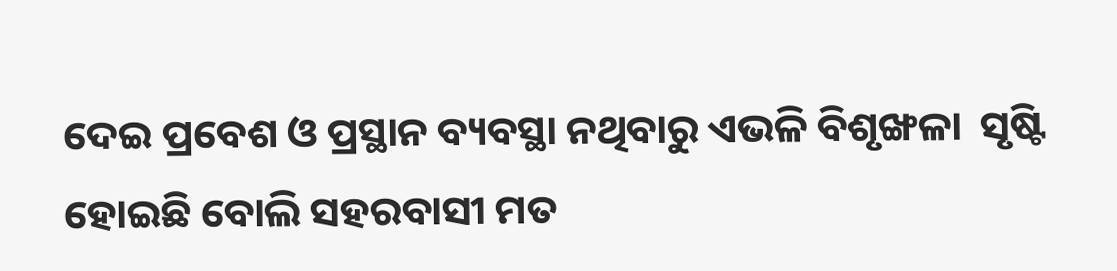ଦେଇ ପ୍ରବେଶ ଓ ପ୍ରସ୍ଥାନ ବ୍ୟବସ୍ଥା ନଥିବାରୁ ଏଭଳି ବିଶୃଙ୍ଖଳା  ସୃଷ୍ଟି ହୋଇଛି ବୋଲି ସହରବାସୀ ମତ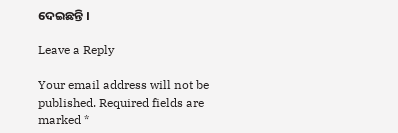ଦେଇଛନ୍ତି ।

Leave a Reply

Your email address will not be published. Required fields are marked *